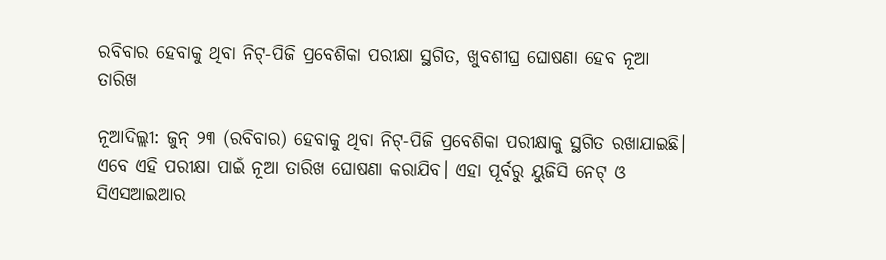ରବିବାର ହେବାକୁ ଥିବା ନିଟ୍-ପିଜି ପ୍ରବେଶିକା ପରୀକ୍ଷା ସ୍ଥଗିତ, ଖୁବଶୀଘ୍ର ଘୋଷଣା ହେବ ନୂଆ ତାରିଖ

ନୂଆଦିଲ୍ଲୀ: ଜୁନ୍ ୨୩ (ରବିବାର) ହେବାକୁ ଥିବା ନିଟ୍-ପିଜି ପ୍ରବେଶିକା ପରୀକ୍ଷାକୁ ସ୍ଥଗିତ ରଖାଯାଇଛି। ଏବେ ଏହି ପରୀକ୍ଷା ପାଇଁ ନୂଆ ତାରିଖ ଘୋଷଣା କରାଯିବ। ଏହା ପୂର୍ବରୁ ୟୁଜିସି ନେଟ୍ ଓ ସିଏସଆଇଆର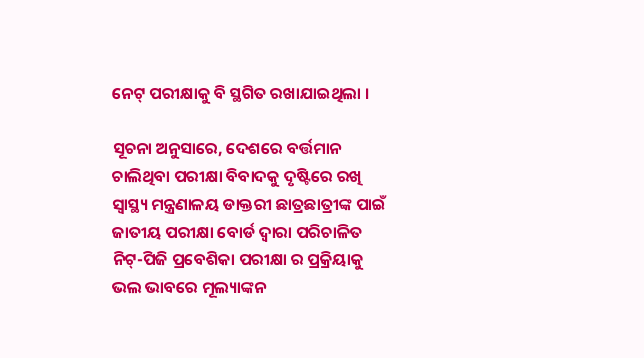ନେଟ୍ ପରୀକ୍ଷାକୁ ବି ସ୍ଥଗିତ ରଖାଯାଇଥିଲା ।

ସୂଚନା ଅନୁସାରେ, ଦେଶରେ ବର୍ତ୍ତମାନ ଚାଲିଥିବା ପରୀକ୍ଷା ବିବାଦକୁ ଦୃଷ୍ଟିରେ ରଖି ସ୍ୱାସ୍ଥ୍ୟ ମନ୍ତ୍ରଣାଳୟ ଡାକ୍ତରୀ ଛାତ୍ରଛାତ୍ରୀଙ୍କ ପାଇଁ ଜାତୀୟ ପରୀକ୍ଷା ବୋର୍ଡ ଦ୍ୱାରା ପରିଚାଳିତ ନିଟ୍-ପିଜି ପ୍ରବେଶିକା ପରୀକ୍ଷା ର ପ୍ରକ୍ରିୟାକୁ ଭଲ ଭାବରେ ମୂଲ୍ୟାଙ୍କନ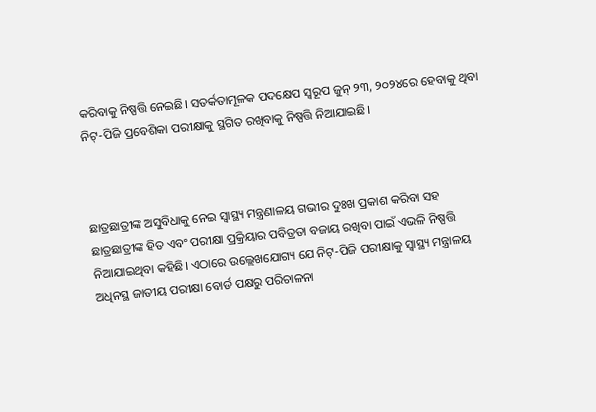କରିବାକୁ ନିଷ୍ପତ୍ତି ନେଇଛି। ସତର୍କତାମୂଳକ ପଦକ୍ଷେପ ସ୍ୱରୂପ ଜୁନ୍ ୨୩, ୨୦୨୪ରେ ହେବାକୁ ଥିବା ନିଟ୍-ପିଜି ପ୍ରବେଶିକା ପରୀକ୍ଷାକୁ ସ୍ଥଗିତ ରଖିବାକୁ ନିଷ୍ପତ୍ତି ନିଆଯାଇଛି।



ଛାତ୍ରଛାତ୍ରୀଙ୍କ ଅସୁବିଧାକୁ ନେଇ ସ୍ୱାସ୍ଥ୍ୟ ମନ୍ତ୍ରଣାଳୟ ଗଭୀର ଦୁଃଖ ପ୍ରକାଶ କରିବା ସହ ଛାତ୍ରଛାତ୍ରୀଙ୍କ ହିତ ଏବଂ ପରୀକ୍ଷା ପ୍ରକ୍ରିୟାର ପବିତ୍ରତା ବଜାୟ ରଖିବା ପାଇଁ ଏଭଳି ନିଷ୍ପତ୍ତି ନିଆଯାଇଥିବା କହିଛି। ଏଠାରେ ଉଲ୍ଲେଖଯୋଗ୍ୟ ଯେ ନିଟ୍-ପିଜି ପରୀକ୍ଷାକୁ ସ୍ବାସ୍ଥ୍ୟ ମନ୍ତ୍ରାଳୟ ଅଧିନସ୍ଥ ଜାତୀୟ ପରୀକ୍ଷା ବୋର୍ଡ ପକ୍ଷରୁ ପରିଚାଳନା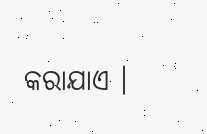କରାଯାଏ ।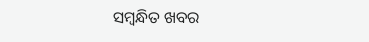ସମ୍ବନ୍ଧିତ ଖବର